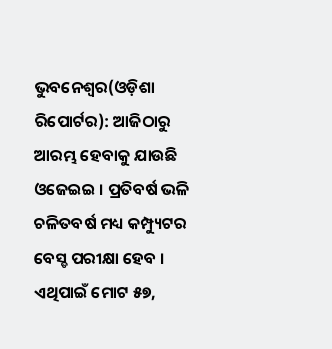ଭୁବନେଶ୍ୱର(ଓଡ଼ିଶା ରିପୋର୍ଟର): ଆଜିଠାରୁ ଆରମ୍ଭ ହେବାକୁ ଯାଉଛି ଓଜେଇଇ । ପ୍ରତିବର୍ଷ ଭଳି ଚଳିତବର୍ଷ ମଧ୍ୟ କମ୍ପ୍ୟୁଟର ବେସ୍ଡ ପରୀକ୍ଷା ହେବ । ଏଥିପାଇଁ ମୋଟ ୫୭,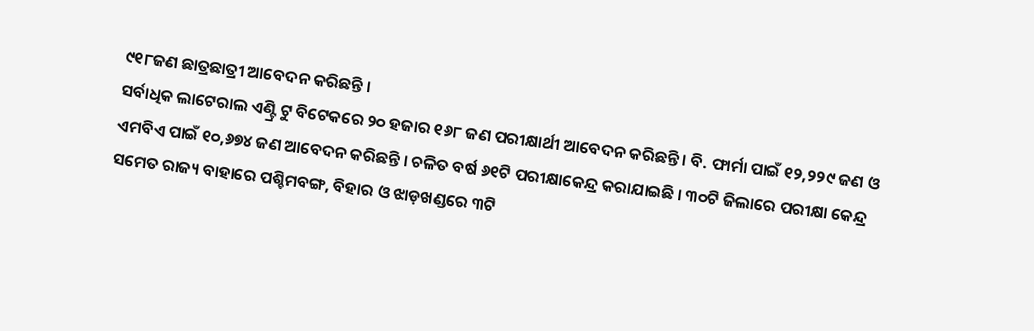୯୧୮ଜଣ ଛାତ୍ରଛାତ୍ରୀ ଆବେଦନ କରିଛନ୍ତି ।
ସର୍ବାଧିକ ଲାଟେରାଲ ଏଣ୍ଟ୍ରି ଟୁ ବିଟେକରେ ୨୦ ହଜାର ୧୬୮ ଜଣ ପରୀକ୍ଷାର୍ଥୀ ଆବେଦନ କରିଛନ୍ତି। ବି. ଫାର୍ମା ପାଇଁ ୧୨,୨୨୯ ଜଣ ଓ ଏମବିଏ ପାଇଁ ୧୦,୬୭୪ ଜଣ ଆବେଦନ କରିଛନ୍ତି । ଚଳିତ ବର୍ଷ ୬୧ଟି ପରୀକ୍ଷାକେନ୍ଦ୍ର କରାଯାଇଛି । ୩୦ଟି ଜିଲାରେ ପରୀକ୍ଷା କେନ୍ଦ୍ର ସମେତ ରାଜ୍ୟ ବାହାରେ ପଶ୍ଚିମବଙ୍ଗ, ବିହାର ଓ ଝାଡ଼ଖଣ୍ଡରେ ୩ଟି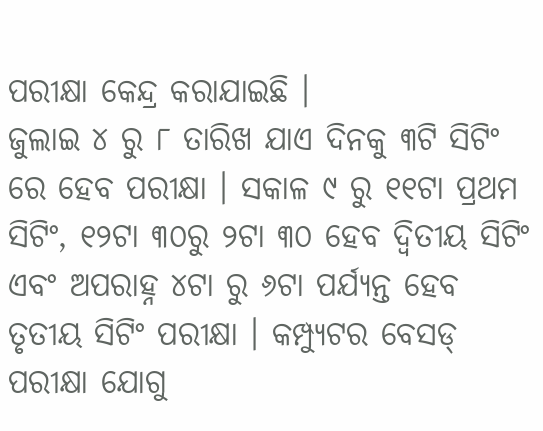ପରୀକ୍ଷା କେନ୍ଦ୍ର କରାଯାଇଛି ।
ଜୁଲାଇ ୪ ରୁ ୮ ତାରିଖ ଯାଏ ଦିନକୁ ୩ଟି ସିଟିଂ ରେ ହେବ ପରୀକ୍ଷା । ସକାଳ ୯ ରୁ ୧୧ଟା ପ୍ରଥମ ସିଟିଂ, ୧୨ଟା ୩୦ରୁ ୨ଟା ୩୦ ହେବ ଦ୍ୱିତୀୟ ସିଟିଂ ଏବଂ ଅପରାହ୍ନ ୪ଟା ରୁ ୬ଟା ପର୍ଯ୍ୟନ୍ତ ହେବ ତୃତୀୟ ସିଟିଂ ପରୀକ୍ଷା । କମ୍ପ୍ୟୁଟର ବେସଡ୍ ପରୀକ୍ଷା ଯୋଗୁ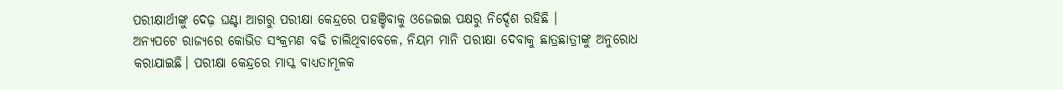ପରୀକ୍ଷାର୍ଥୀଙ୍କୁ ଦେଢ଼ ଘଣ୍ଟା ଆଗରୁ ପରୀକ୍ଷା କେନ୍ଦ୍ରରେ ପହଞ୍ଚିବାକୁ ଓଜେଇଇ ପକ୍ଷରୁ ନିର୍ଦ୍ଦେଶ ରହିଛି ।
ଅନ୍ୟପଟେ ରାଜ୍ୟରେ କୋଭିଡ ସଂକ୍ରମଣ ବଢି ଚାଲିଥିବାବେଳେ, ନିୟମ ମାନି ପରୀକ୍ଷା ଦେବାକୁ ଛାତ୍ରଛାତ୍ରୀଙ୍କୁ ଅନୁରୋଧ କରାଯାଇଛି। ପରୀକ୍ଷା କେନ୍ଦ୍ରରେ ମାସ୍କ ବାଧ୍ୟତାମୂଳକ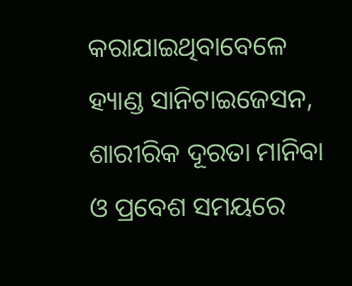କରାଯାଇଥିବାବେଳେ ହ୍ୟାଣ୍ଡ ସାନିଟାଇଜେସନ, ଶାରୀରିକ ଦୂରତା ମାନିବା ଓ ପ୍ରବେଶ ସମୟରେ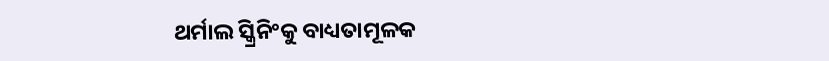ଥର୍ମାଲ ସ୍କ୍ରିନିଂକୁ ବାଧ୍ୟତାମୂଳକ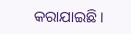କରାଯାଇଛି।